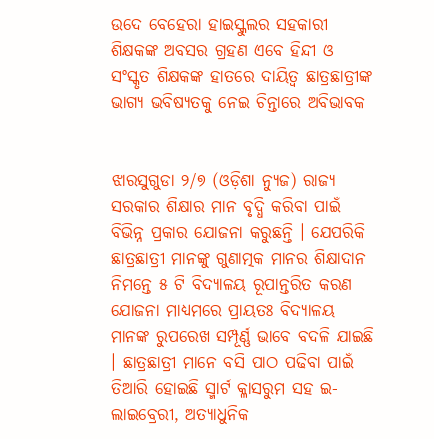ଉଦେ ବେହେରା ହାଇସ୍କୁଲର ସହକାରୀ ଶିକ୍ଷକଙ୍କ ଅବସର ଗ୍ରହଣ ଏବେ ହିନ୍ଦୀ ଓ ସଂସ୍କୃତ ଶିକ୍ଷକଙ୍କ ହାତରେ ଦାୟିତ୍ୱ ଛାତ୍ରଛାତ୍ରୀଙ୍କ ଭାଗ୍ୟ ଭବିଷ୍ୟତକୁ ନେଇ ଚିନ୍ତାରେ ଅବିଭାବକ


ଝାରସୁଗୁଡା ୨/୭ (ଓଡ଼ିଶା ନ୍ୟୁଜ) ରାଜ୍ୟ ସରକାର ଶିକ୍ଷାର ମାନ ବୃଦ୍ଧି କରିବା ପାଇଁ ବିଭିନ୍ନ ପ୍ରକାର ଯୋଜନା କରୁଛନ୍ତି । ଯେପରିକି ଛାତ୍ରଛାତ୍ରୀ ମାନଙ୍କୁ ଗୁଣାତ୍ମକ ମାନର ଶିକ୍ଷାଦାନ ନିମନ୍ତେ ୫ ଟି ବିଦ୍ୟାଳୟ ରୂପାନ୍ତରିତ କରଣ ଯୋଜନା ମାଧ୍ୟମରେ ପ୍ରାୟତଃ ବିଦ୍ୟାଳୟ ମାନଙ୍କ ରୁପରେଖ ସମ୍ପୂର୍ଣ୍ଣ ଭାବେ ବଦଳି ଯାଇଛି । ଛାତ୍ରଛାତ୍ରୀ ମାନେ ବସି ପାଠ ପଢିବା ପାଇଁ ତିଆରି ହୋଇଛି ସ୍ମାର୍ଟ କ୍ଳାସରୁମ ସହ ଇ-ଲାଇବ୍ରେରୀ, ଅତ୍ୟାଧୁନିକ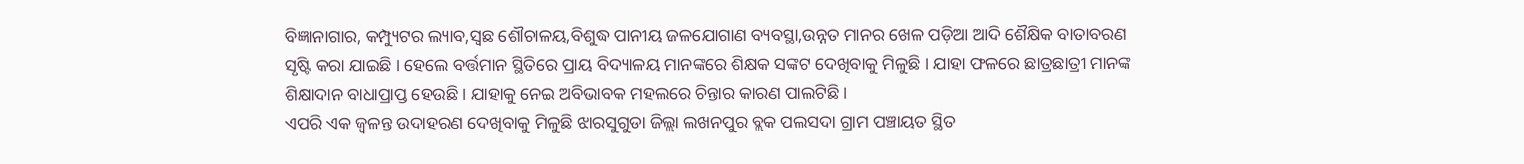ବିଜ୍ଞାନାଗାର, କମ୍ପ୍ୟୁଟର ଲ୍ୟାବ,ସ୍ଵଛ ଶୌଚାଳୟ,ବିଶୁଦ୍ଧ ପାନୀୟ ଜଳଯୋଗାଣ ବ୍ୟବସ୍ଥା,ଉନ୍ନତ ମାନର ଖେଳ ପଡ଼ିଆ ଆଦି ଶୈକ୍ଷିକ ବାତାବରଣ ସୃଷ୍ଟି କରା ଯାଇଛି । ହେଲେ ବର୍ତ୍ତମାନ ସ୍ଥିତିରେ ପ୍ରାୟ ବିଦ୍ୟାଳୟ ମାନଙ୍କରେ ଶିକ୍ଷକ ସଙ୍କଟ ଦେଖିବାକୁ ମିଳୁଛି । ଯାହା ଫଳରେ ଛାତ୍ରଛାତ୍ରୀ ମାନଙ୍କ ଶିକ୍ଷାଦାନ ବାଧାପ୍ରାପ୍ତ ହେଉଛି । ଯାହାକୁ ନେଇ ଅବିଭାବକ ମହଲରେ ଚିନ୍ତାର କାରଣ ପାଲଟିଛି ।
ଏପରି ଏକ ଜ୍ୱଳନ୍ତ ଉଦାହରଣ ଦେଖିବାକୁ ମିଳୁଛି ଝାରସୁଗୁଡା ଜିଲ୍ଲା ଲଖନପୁର ବ୍ଲକ ପଲସଦା ଗ୍ରାମ ପଞ୍ଚାୟତ ସ୍ଥିତ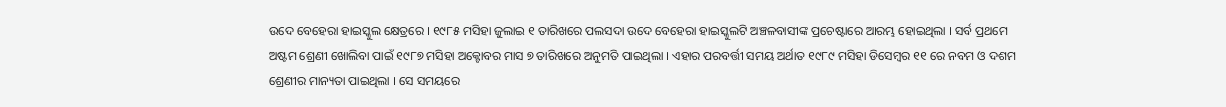ଉଦେ ବେହେରା ହାଇସ୍କୁଲ କ୍ଷେତ୍ରରେ । ୧୯୮୫ ମସିହା ଜୁଲାଇ ୧ ତାରିଖରେ ପଲସଦା ଉଦେ ବେହେରା ହାଇସ୍କୁଲଟି ଅଞ୍ଚଳବାସୀଙ୍କ ପ୍ରଚେଷ୍ଟାରେ ଆରମ୍ଭ ହୋଇଥିଲା । ସର୍ବ ପ୍ରଥମେ ଅଷ୍ଟମ ଶ୍ରେଣୀ ଖୋଲିବା ପାଇଁ ୧୯୮୭ ମସିହା ଅକ୍ଟୋବର ମାସ ୭ ତାରିଖରେ ଅନୁମତି ପାଇଥିଲା । ଏହାର ପରବର୍ତ୍ତୀ ସମୟ ଅର୍ଥାତ ୧୯୮୯ ମସିହା ଡିସେମ୍ବର ୧୧ ରେ ନବମ ଓ ଦଶମ ଶ୍ରେଣୀର ମାନ୍ୟତା ପାଇଥିଲା । ସେ ସମୟରେ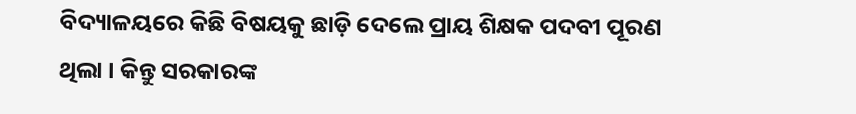ବିଦ୍ୟାଳୟରେ କିଛି ବିଷୟକୁ ଛାଡ଼ି ଦେଲେ ପ୍ରାୟ ଶିକ୍ଷକ ପଦବୀ ପୂରଣ ଥିଲା । କିନ୍ତୁ ସରକାରଙ୍କ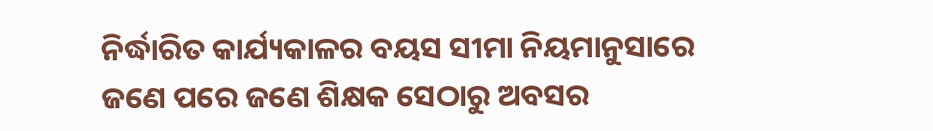ନିର୍ଦ୍ଧାରିତ କାର୍ଯ୍ୟକାଳର ବୟସ ସୀମା ନିୟମାନୁସାରେ ଜଣେ ପରେ ଜଣେ ଶିକ୍ଷକ ସେଠାରୁ ଅବସର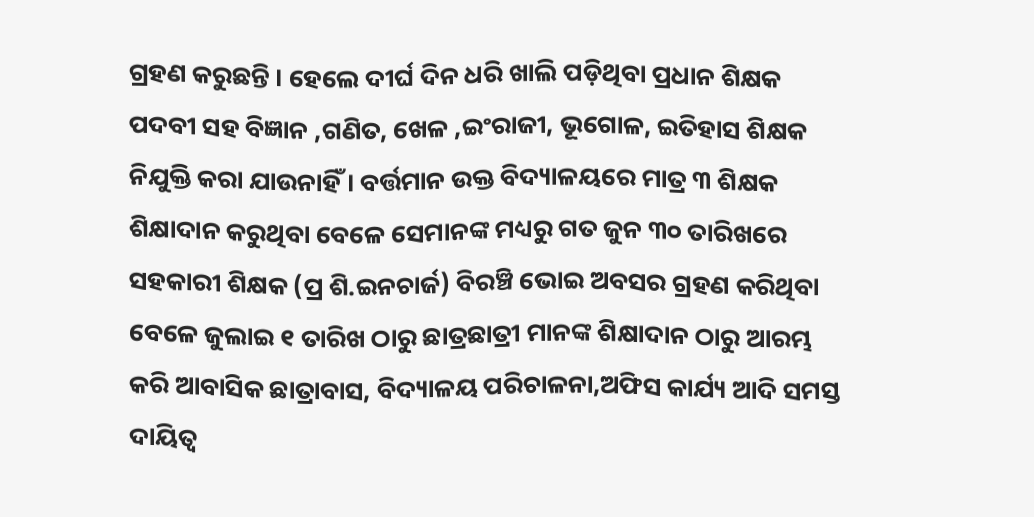ଗ୍ରହଣ କରୁଛନ୍ତି । ହେଲେ ଦୀର୍ଘ ଦିନ ଧରି ଖାଲି ପଡ଼ିଥିବା ପ୍ରଧାନ ଶିକ୍ଷକ ପଦବୀ ସହ ବିଜ୍ଞାନ ,ଗଣିତ, ଖେଳ ,ଇଂରାଜୀ, ଭୂଗୋଳ, ଇତିହାସ ଶିକ୍ଷକ ନିଯୁକ୍ତି କରା ଯାଉନାହିଁ । ବର୍ତ୍ତମାନ ଉକ୍ତ ବିଦ୍ୟାଳୟରେ ମାତ୍ର ୩ ଶିକ୍ଷକ ଶିକ୍ଷାଦାନ କରୁଥିବା ବେଳେ ସେମାନଙ୍କ ମଧ୍ୟରୁ ଗତ ଜୁନ ୩୦ ତାରିଖରେ ସହକାରୀ ଶିକ୍ଷକ (ପ୍ର ଶି.ଇନଚାର୍ଜ) ବିରଞ୍ଚି ଭୋଇ ଅବସର ଗ୍ରହଣ କରିଥିବା ବେଳେ ଜୁଲାଇ ୧ ତାରିଖ ଠାରୁ ଛାତ୍ରଛାତ୍ରୀ ମାନଙ୍କ ଶିକ୍ଷାଦାନ ଠାରୁ ଆରମ୍ଭ କରି ଆବାସିକ ଛାତ୍ରାବାସ, ବିଦ୍ୟାଳୟ ପରିଚାଳନା,ଅଫିସ କାର୍ଯ୍ୟ ଆଦି ସମସ୍ତ ଦାୟିତ୍ବ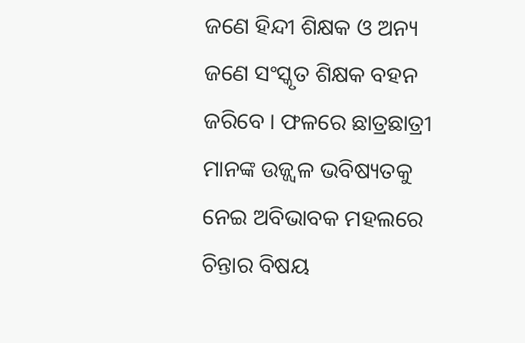ଜଣେ ହିନ୍ଦୀ ଶିକ୍ଷକ ଓ ଅନ୍ୟ ଜଣେ ସଂସ୍କୃତ ଶିକ୍ଷକ ବହନ ଜରିବେ । ଫଳରେ ଛାତ୍ରଛାତ୍ରୀ ମାନଙ୍କ ଉଜ୍ଜ୍ୱଳ ଭବିଷ୍ୟତକୁ ନେଇ ଅବିଭାବକ ମହଲରେ ଚିନ୍ତାର ବିଷୟ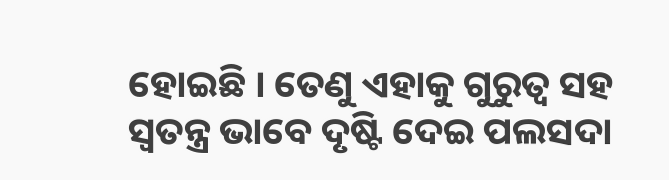ହୋଇଛି । ତେଣୁ ଏହାକୁ ଗୁରୁତ୍ୱ ସହ ସ୍ୱତନ୍ତ୍ର ଭାବେ ଦୃଷ୍ଟି ଦେଇ ପଲସଦା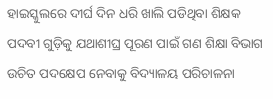ହାଇସ୍କୁଲରେ ଦୀର୍ଘ ଦିନ ଧରି ଖାଲି ପଡିଥିବା ଶିକ୍ଷକ ପଦବୀ ଗୁଡ଼ିକୁ ଯଥାଶୀଘ୍ର ପୂରଣ ପାଇଁ ଗଣ ଶିକ୍ଷା ବିଭାଗ ଉଚିତ ପଦକ୍ଷେପ ନେବାକୁ ବିଦ୍ୟାଳୟ ପରିଚାଳନା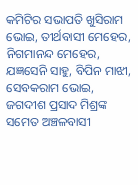କମିଟିର ସଭାପତି ଖୁସିରାମ ଭୋଇ, ତୀର୍ଥବାସୀ ମେହେର, ନିଗମାନନ୍ଦ ମେହେର, ଯଜ୍ଞସେନି ସାହୁ, ବିପିନ ମାଝୀ, ସେବକରାମ ଭୋଇ, ଜଗଦୀଶ ପ୍ରସାଦ ମିଶ୍ରଙ୍କ ସମେତ ଅଞ୍ଚଳବାସୀ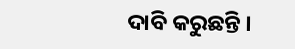ଦାବି କରୁଛନ୍ତି ।